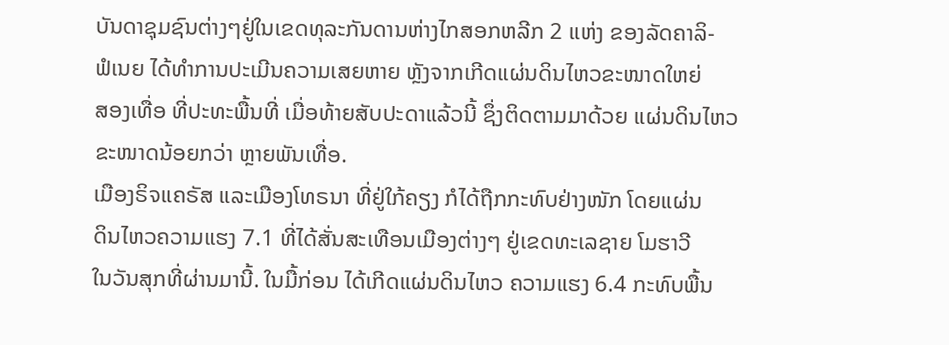ບັນດາຊຸມຊົນຕ່າງໆຢູ່ໃນເຂດທຸລະກັນດານຫ່າງໄກສອກຫລີກ 2 ແຫ່ງ ຂອງລັດຄາລິ-
ຟໍເນຍ ໄດ້ທຳການປະເມີນຄວາມເສຍຫາຍ ຫຼັງຈາກເກີດແຜ່ນດິນໄຫວຂະໜາດໃຫຍ່
ສອງເທື່ອ ທີ່ປະທະພື້ນທີ່ ເມື່ອທ້າຍສັບປະດາແລ້ວນີ້ ຊຶ່ງຕິດຕາມມາດ້ວຍ ແຜ່ນດິນໄຫວຂະໜາດນ້ອຍກວ່າ ຫຼາຍພັນເທື່ອ.
ເມືອງຣິຈແຄຣັສ ແລະເມືອງໂທຣນາ ທີ່ຢູ່ໃກ້ຄຽງ ກໍໄດ້ຖືກກະທົບຢ່າງໜັກ ໂດຍແຜ່ນ
ດິນໄຫວຄວາມແຮງ 7.1 ທີ່ໄດ້ສັ່ນສະເທືອນເມືອງຕ່າງໆ ຢູ່ເຂດທະເລຊາຍ ໂມຮາວີ
ໃນວັນສຸກທີ່ຜ່ານມານີ້. ໃນມື້ກ່ອນ ໄດ້ເກີດແຜ່ນດິນໄຫວ ຄວາມແຮງ 6.4 ກະທົບພື້ນ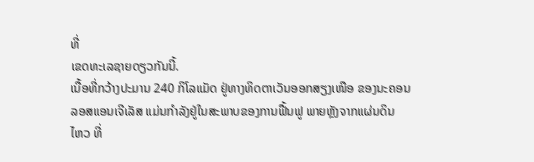ທີ່
ເຂດທະເລຊາຍດຽວກັນນີ້.
ເນື້ອທີ່ກວ້າງປະມານ 240 ກິໂລແມັດ ຢູ່ທາງທິດຕາເວັນອອກສຽງເໜືອ ຂອງນະຄອນ
ລອສແອນເຈີເລັສ ແມ່ນກຳລັງຢູ່ໃນສະພາບຂອງການຟື້ນຟູ ພາຍຫຼັງຈາກແຜ່ນດິນ
ໄຫວ ທີ່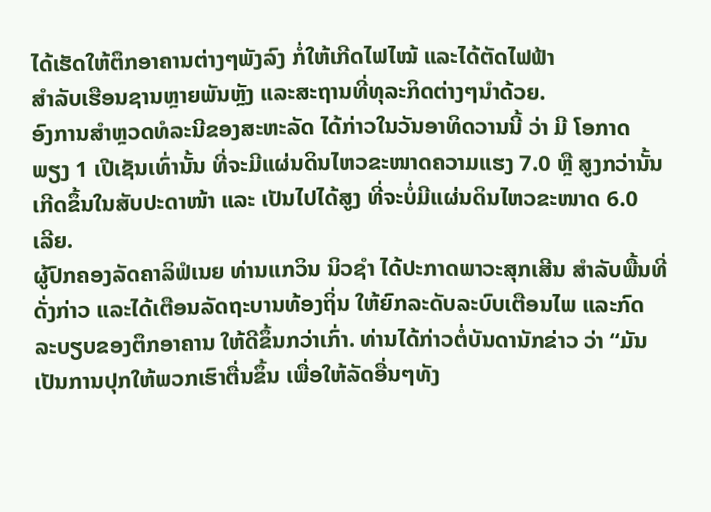ໄດ້ເຮັດໃຫ້ຕຶກອາຄານຕ່າງໆພັງລົງ ກໍ່ໃຫ້ເກີດໄຟໄໝ້ ແລະໄດ້ຕັດໄຟຟ້າ
ສຳລັບເຮືອນຊານຫຼາຍພັນຫຼັງ ແລະສະຖານທີ່ທຸລະກິດຕ່າງໆນຳດ້ວຍ.
ອົງການສຳຫຼວດທໍລະນີຂອງສະຫະລັດ ໄດ້ກ່າວໃນວັນອາທິດວານນີ້ ວ່າ ມີ ໂອກາດ
ພຽງ 1 ເປີເຊັນເທົ່ານັ້ນ ທີ່ຈະມີແຜ່ນດິນໄຫວຂະໜາດຄວາມແຮງ 7.0 ຫຼື ສູງກວ່ານັ້ນ
ເກີດຂຶ້ນໃນສັບປະດາໜ້າ ແລະ ເປັນໄປໄດ້ສູງ ທີ່ຈະບໍ່ມີແຜ່ນດິນໄຫວຂະໜາດ 6.0
ເລີຍ.
ຜູ້ປົກຄອງລັດຄາລິຟໍເນຍ ທ່ານແກວິນ ນິວຊຳ ໄດ້ປະກາດພາວະສຸກເສີນ ສຳລັບພື້ນທີ່
ດັ່ງກ່າວ ແລະໄດ້ເຕືອນລັດຖະບານທ້ອງຖິ່ນ ໃຫ້ຍົກລະດັບລະບົບເຕືອນໄພ ແລະກົດ
ລະບຽບຂອງຕຶກອາຄານ ໃຫ້ດີຂຶ້ນກວ່າເກົ່າ. ທ່ານໄດ້ກ່າວຕໍ່ບັນດານັກຂ່າວ ວ່າ “ມັນ
ເປັນການປຸກໃຫ້ພວກເຮົາຕື່ນຂຶ້ນ ເພື່ອໃຫ້ລັດອື່ນໆທັງ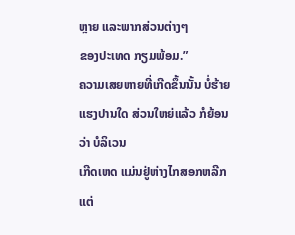ຫຼາຍ ແລະພາກສ່ວນຕ່າງໆ
ຂອງປະເທດ ກຽມພ້ອມ.”
ຄວາມເສຍຫາຍທີ່ເກີດຂຶ້ນນັ້ນ ບໍ່ຮ້າຍແຮງປານໃດ ສ່ວນໃຫຍ່ແລ້ວ ກໍຍ້ອນວ່າ ບໍລິເວນ
ເກີດເຫດ ແມ່ນຢູ່ຫ່າງໄກສອກຫລີກ ແຕ່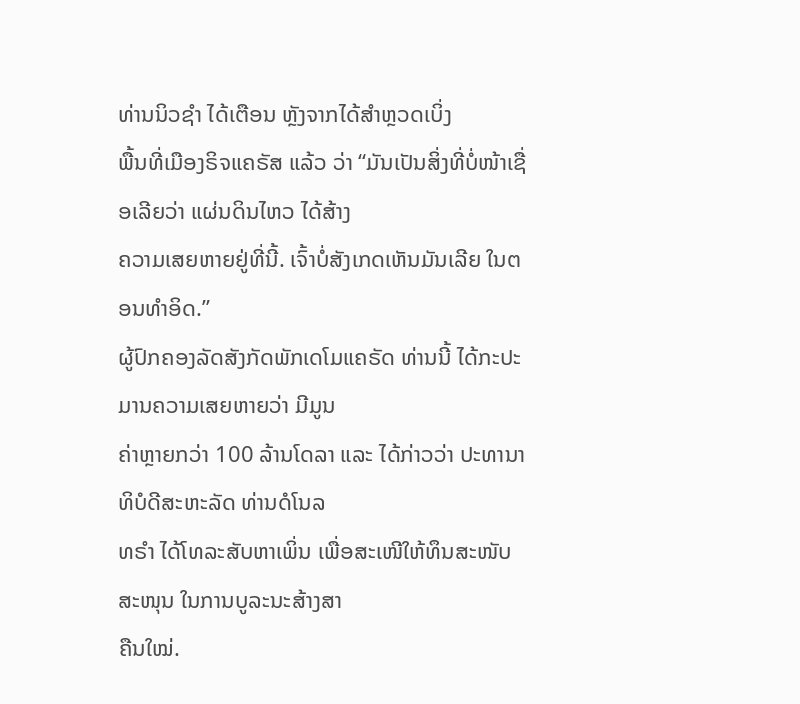ທ່ານນິວຊຳ ໄດ້ເຕືອນ ຫຼັງຈາກໄດ້ສຳຫຼວດເບິ່ງ
ພື້ນທີ່ເມືອງຣິຈແຄຣັສ ແລ້ວ ວ່າ “ມັນເປັນສິ່ງທີ່ບໍ່ໜ້າເຊື່ອເລີຍວ່າ ແຜ່ນດິນໄຫວ ໄດ້ສ້າງ
ຄວາມເສຍຫາຍຢູ່ທີ່ນີ້. ເຈົ້າບໍ່ສັງເກດເຫັນມັນເລີຍ ໃນຕອນທຳອິດ.”
ຜູ້ປົກຄອງລັດສັງກັດພັກເດໂມແຄຣັດ ທ່ານນີ້ ໄດ້ກະປະມານຄວາມເສຍຫາຍວ່າ ມີມູນ
ຄ່າຫຼາຍກວ່າ 100 ລ້ານໂດລາ ແລະ ໄດ້ກ່າວວ່າ ປະທານາທິບໍດີສະຫະລັດ ທ່ານດໍໂນລ
ທຣຳ ໄດ້ໂທລະສັບຫາເພິ່ນ ເພື່ອສະເໜີໃຫ້ທຶນສະໜັບສະໜຸນ ໃນການບູລະນະສ້າງສາ
ຄືນໃໝ່.